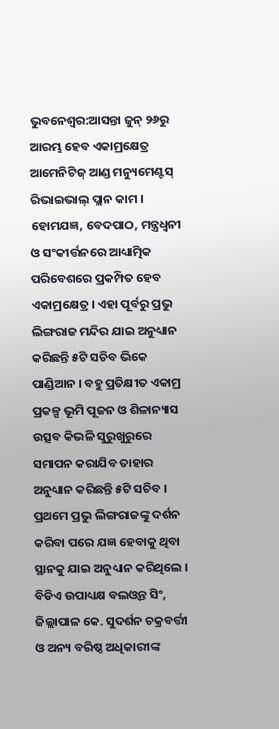ଭୁବନେଶ୍ବର:ଆସନ୍ତା ଜୁନ୍ ୨୬ରୁ ଆରମ୍ଭ ହେବ ଏକାମ୍ରକ୍ଷେତ୍ର ଆମେନିଟିଜ୍ ଆଣ୍ଡ ମନ୍ୟୁମେଣ୍ଟସ୍ ରିଭାଇଭାଲ୍ ପ୍ଲାନ କାମ । ହୋମଯଜ୍ଞ, ବେଦପାଠ, ମନ୍ତ୍ରଧ୍ବନୀ ଓ ସଂକୀର୍ତ୍ତନରେ ଆଧ୍ୟାତ୍ମିକ ପରିବେଶରେ ପ୍ରକମ୍ପିତ ହେବ ଏକାମ୍ରକ୍ଷେତ୍ର । ଏହା ପୂର୍ବରୁ ପ୍ରଭୁ ଲିଙ୍ଗରାଜ ମନ୍ଦିର ଯାଇ ଅନୁଧ୍ୟାନ କରିଛନ୍ତି ୫ଟି ସଚିବ ଭିକେ ପାଣ୍ଡିଆନ । ବହୁ ପ୍ରତିକ୍ଷୀତ ଏକାମ୍ର ପ୍ରକଳ୍ପ ଭୂମି ପୂଜନ ଓ ଶିଳାନ୍ୟାସ ଉତ୍ସବ କିଭଳି ସୁରୁଖୁରୁରେ ସମାପନ କରାଯିବ ତାହାର ଅନୁଧ୍ୟାନ କରିଛନ୍ତି ୫ଟି ସଚିବ । ପ୍ରଥମେ ପ୍ରଭୁ ଲିଙ୍ଗରାଜଙ୍କୁ ଦର୍ଶନ କରିବା ପରେ ଯଜ୍ଞ ହେବାକୁ ଥିବା ସ୍ଥାନକୁ ଯାଇ ଅନୁଧ୍ୟାନ କରିଥିଲେ । ବିଡିଏ ଉପାଧ୍ୟକ୍ଷ ବଲଓ୍ବନ୍ତ ସିଂ, ଜିଲ୍ଲାପାଳ କେ. ସୁଦର୍ଶନ ଚକ୍ରବର୍ତ୍ତୀ ଓ ଅନ୍ୟ ବରିଷ୍ଠ ଅଧିକାରୀଙ୍କ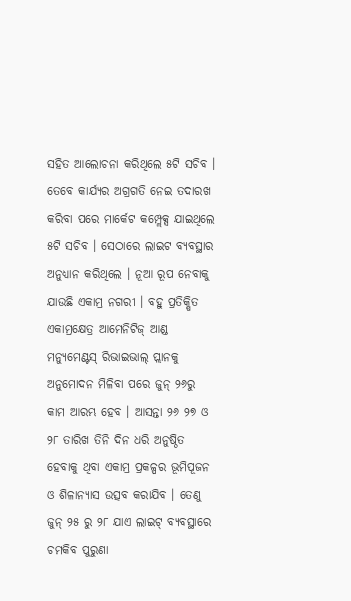ସହିତ ଆଲୋଚନା କରିଥିଲେ ୫ଟି ସଚିବ ।
ତେବେ କାର୍ଯ୍ୟର ଅଗ୍ରଗତି ନେଇ ତଦାରଖ କରିବା ପରେ ମାର୍କେଟ କମ୍ପ୍ଲେକ୍ସ ଯାଇଥିଲେ ୫ଟି ସଚିବ । ସେଠାରେ ଲାଇଟ ବ୍ୟବସ୍ଥାର ଅନୁଧ୍ୟାନ କରିଥିଲେ । ନୂଆ ରୂପ ନେବାକୁ ଯାଉଛି ଏକାମ୍ର ନଗରୀ । ବହୁ ପ୍ରତିକ୍ଷିତ ଏକାମ୍ରକ୍ଷେତ୍ର ଆମେନିଟିଜ୍ ଆଣ୍ଡ ମନ୍ୟୁମେଣ୍ଟସ୍ ରିଭାଇଭାଲ୍ ପ୍ଲାନକୁ ଅନୁମୋଦନ ମିଳିବା ପରେ ଜୁନ୍ ୨୬ରୁ କାମ ଆରମ୍ଭ ହେବ । ଆସନ୍ତା ୨୬ ୨୭ ଓ ୨୮ ତାରିଖ ତିନି ଦିନ ଧରି ଅନୁଷ୍ଠିତ ହେବାକୁ ଥିବା ଏକାମ୍ର ପ୍ରକଳ୍ପର ଭୂମିପୂଜନ ଓ ଶିଳାନ୍ୟାସ ଉତ୍ସବ କରାଯିବ । ତେଣୁ ଜୁନ୍ ୨୫ ରୁ ୨୮ ଯାଏ ଲାଇଟ୍ ବ୍ୟବସ୍ଥାରେ ଚମକିବ ପୁରୁଣା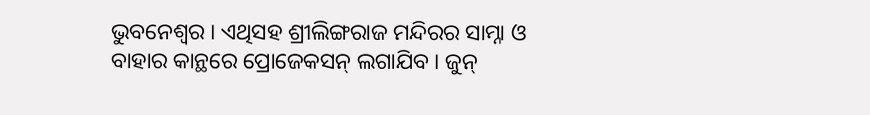ଭୁବନେଶ୍ବର । ଏଥିସହ ଶ୍ରୀଲିଙ୍ଗରାଜ ମନ୍ଦିରର ସାମ୍ନା ଓ ବାହାର କାନ୍ଥରେ ପ୍ରୋଜେକସନ୍ ଲଗାଯିବ । ଜୁନ୍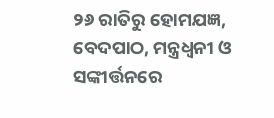୨୬ ରାତିରୁ ହୋମଯଜ୍ଞ, ବେଦପାଠ, ମନ୍ତ୍ରଧ୍ବନୀ ଓ ସଙ୍କୀର୍ତ୍ତନରେ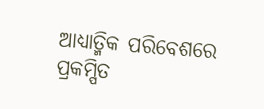ଆଧ୍ୟାତ୍ମିକ ପରିବେଶରେ ପ୍ରକମ୍ପିତ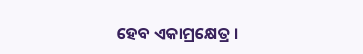ହେବ ଏକାମ୍ରକ୍ଷେତ୍ର ।